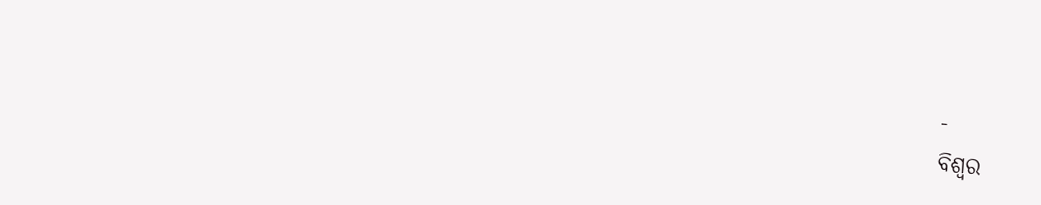-
ବିଶ୍ୱର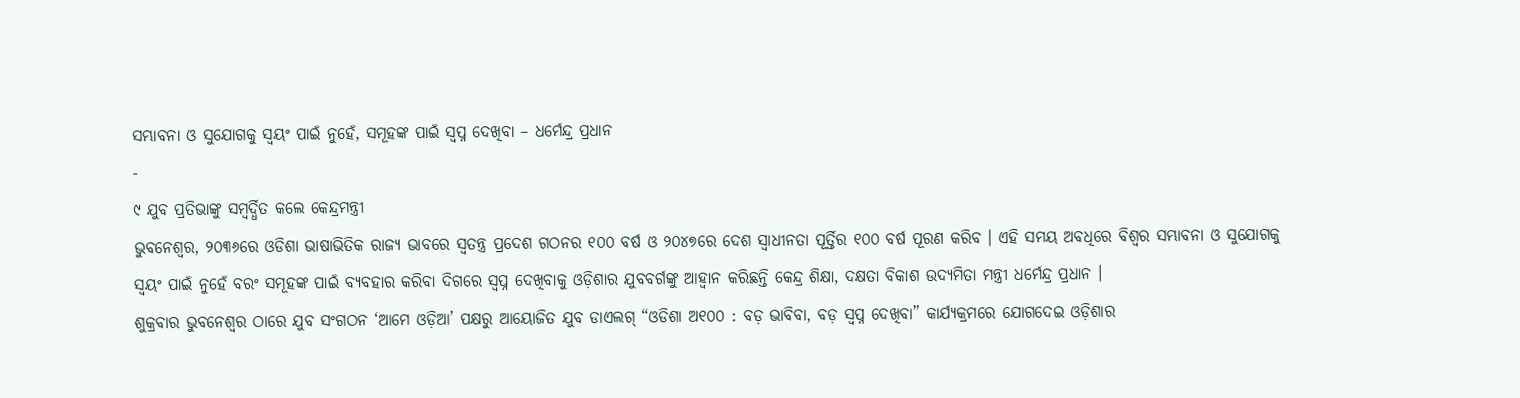ସମ୍ଭାବନା ଓ ସୁଯୋଗକୁ ସ୍ୱୟଂ ପାଇଁ ନୁହେଁ, ସମୂହଙ୍କ ପାଇଁ ସ୍ୱପ୍ନ ଦେଖିବା – ଧର୍ମେନ୍ଦ୍ର ପ୍ରଧାନ
-
୯ ଯୁବ ପ୍ରତିଭାଙ୍କୁ ସମ୍ବର୍ଦ୍ଧିତ କଲେ କେନ୍ଦ୍ରମନ୍ତ୍ରୀ
ଭୁବନେଶ୍ୱର, ୨୦୩୬ରେ ଓଡିଶା ଭାଷାଭିତିକ ରାଜ୍ୟ ଭାବରେ ସ୍ୱତନ୍ତ୍ର ପ୍ରଦେଶ ଗଠନର ୧୦୦ ବର୍ଷ ଓ ୨୦୪୭ରେ ଦେଶ ସ୍ୱାଧୀନତା ପୂର୍ତ୍ତିର ୧୦୦ ବର୍ଷ ପୂରଣ କରିବ । ଏହି ସମୟ ଅବଧିରେ ବିଶ୍ୱର ସମ୍ଭାବନା ଓ ସୁଯୋଗକୁ ସ୍ୱୟଂ ପାଇଁ ନୁହେଁ ବରଂ ସମୂହଙ୍କ ପାଇଁ ବ୍ୟବହାର କରିବା ଦିଗରେ ସ୍ୱପ୍ନ ଦେଖିବାକୁ ଓଡ଼ିଶାର ଯୁବବର୍ଗଙ୍କୁ ଆହ୍ୱାନ କରିଛନ୍ତି କେନ୍ଦ୍ର ଶିକ୍ଷା, ଦକ୍ଷତା ବିକାଶ ଉଦ୍ୟମିତା ମନ୍ତ୍ରୀ ଧର୍ମେନ୍ଦ୍ର ପ୍ରଧାନ ।
ଶୁକ୍ରବାର ଭୁବନେଶ୍ୱର ଠାରେ ଯୁବ ସଂଗଠନ ‘ଆମେ ଓଡ଼ିଆ’ ପକ୍ଷରୁ ଆୟୋଜିତ ଯୁବ ଡାଏଲଗ୍ “ଓଡିଶା ଅ୧୦୦ : ବଡ଼ ଭାବିବା, ବଡ଼ ସ୍ୱପ୍ନ ଦେଖିବା” କାର୍ଯ୍ୟକ୍ରମରେ ଯୋଗଦେଇ ଓଡ଼ିଶାର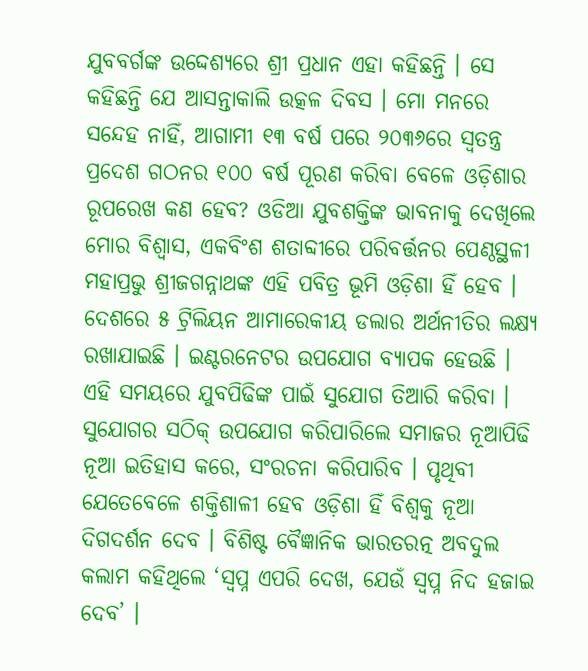ଯୁବବର୍ଗଙ୍କ ଉଦ୍ଦେଶ୍ୟରେ ଶ୍ରୀ ପ୍ରଧାନ ଏହା କହିଛନ୍ତି । ସେ କହିଛନ୍ତି ଯେ ଆସନ୍ତାକାଲି ଉତ୍କଳ ଦିବସ । ମୋ ମନରେ ସନ୍ଦେହ ନାହିଁ, ଆଗାମୀ ୧୩ ବର୍ଷ ପରେ ୨୦୩୬ରେ ସ୍ୱତନ୍ତ୍ର ପ୍ରଦେଶ ଗଠନର ୧୦୦ ବର୍ଷ ପୂରଣ କରିବା ବେଳେ ଓଡ଼ିଶାର ରୂପରେଖ କଣ ହେବ? ଓଡିଆ ଯୁବଶକ୍ତିଙ୍କ ଭାବନାକୁ ଦେଖିଲେ ମୋର ବିଶ୍ୱାସ, ଏକବିଂଶ ଶତାବ୍ଦୀରେ ପରିବର୍ତ୍ତନର ପେଣ୍ଠସ୍ଥଳୀ ମହାପ୍ରଭୁ ଶ୍ରୀଜଗନ୍ନାଥଙ୍କ ଏହି ପବିତ୍ର ଭୂମି ଓଡ଼ିଶା ହିଁ ହେବ ।
ଦେଶରେ ୫ ଟ୍ରିଲିୟନ ଆମାରେକୀୟ ଡଲାର ଅର୍ଥନୀତିର ଲକ୍ଷ୍ୟ ରଖାଯାଇଛି । ଇଣ୍ଟରନେଟର ଉପଯୋଗ ବ୍ୟାପକ ହେଉଛି । ଏହି ସମୟରେ ଯୁବପିଢିଙ୍କ ପାଇଁ ସୁଯୋଗ ତିଆରି କରିବା । ସୁଯୋଗର ସଠିକ୍ ଉପଯୋଗ କରିପାରିଲେ ସମାଜର ନୂଆପିଢି ନୂଆ ଇତିହାସ କରେ, ସଂରଚନା କରିପାରିବ । ପୃଥିବୀ ଯେତେବେଳେ ଶକ୍ତିଶାଳୀ ହେବ ଓଡ଼ିଶା ହିଁ ବିଶ୍ୱକୁ ନୂଆ ଦିଗଦର୍ଶନ ଦେବ । ବିଶିଷ୍ଟ ବୈଜ୍ଞାନିକ ଭାରତରତ୍ନ ଅବଦୁଲ କଲାମ କହିଥିଲେ ‘ସ୍ୱପ୍ନ ଏପରି ଦେଖ, ଯେଉଁ ସ୍ୱପ୍ନ ନିଦ ହଜାଇ ଦେବ’ ।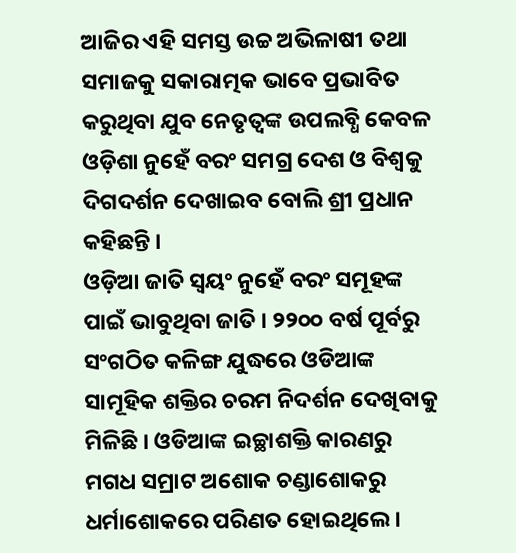ଆଜିର ଏହି ସମସ୍ତ ଉଚ୍ଚ ଅଭିଳାଷୀ ତଥା ସମାଜକୁ ସକାରାତ୍ମକ ଭାବେ ପ୍ରଭାବିତ କରୁଥିବା ଯୁବ ନେତୃତ୍ୱଙ୍କ ଉପଲବ୍ଧି କେବଳ ଓଡ଼ିଶା ନୁହେଁ ବରଂ ସମଗ୍ର ଦେଶ ଓ ବିଶ୍ୱକୁ ଦିଗଦର୍ଶନ ଦେଖାଇବ ବୋଲି ଶ୍ରୀ ପ୍ରଧାନ କହିଛନ୍ତି ।
ଓଡ଼ିଆ ଜାତି ସ୍ୱୟଂ ନୁହେଁ ବରଂ ସମୂହଙ୍କ ପାଇଁ ଭାବୁଥିବା ଜାତି । ୨୨୦୦ ବର୍ଷ ପୂର୍ବରୁ ସଂଗଠିତ କଳିଙ୍ଗ ଯୁଦ୍ଧରେ ଓଡିଆଙ୍କ ସାମୂହିକ ଶକ୍ତିର ଚରମ ନିଦର୍ଶନ ଦେଖିବାକୁ ମିଳିଛି । ଓଡିଆଙ୍କ ଇଚ୍ଛାଶକ୍ତି କାରଣରୁ ମଗଧ ସମ୍ରାଟ ଅଶୋକ ଚଣ୍ଡାଶୋକରୁ ଧର୍ମାଶୋକରେ ପରିଣତ ହୋଇଥିଲେ ।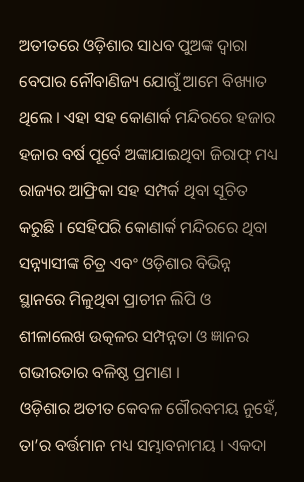ଅତୀତରେ ଓଡ଼ିଶାର ସାଧବ ପୁଅଙ୍କ ଦ୍ୱାରା ବେପାର ନୌବାଣିଜ୍ୟ ଯୋଗୁଁ ଆମେ ବିଖ୍ୟାତ ଥିଲେ । ଏହା ସହ କୋଣାର୍କ ମନ୍ଦିରରେ ହଜାର ହଜାର ବର୍ଷ ପୂର୍ବେ ଅଙ୍କାଯାଇଥିବା ଜିରାଫ୍ ମଧ୍ୟ ରାଜ୍ୟର ଆଫ୍ରିକା ସହ ସମ୍ପର୍କ ଥିବା ସୂଚିତ କରୁଛି । ସେହିପରି କୋଣାର୍କ ମନ୍ଦିରରେ ଥିବା ସନ୍ନ୍ୟାସୀଙ୍କ ଚିତ୍ର ଏବଂ ଓଡ଼ିଶାର ବିଭିନ୍ନ ସ୍ଥାନରେ ମିଳୁଥିବା ପ୍ରାଚୀନ ଲିପି ଓ ଶୀଳାଲେଖ ଉତ୍କଳର ସମ୍ପନ୍ନତା ଓ ଜ୍ଞାନର ଗଭୀରତାର ବଳିଷ୍ଠ ପ୍ରମାଣ ।
ଓଡ଼ିଶାର ଅତୀତ କେବଳ ଗୌରବମୟ ନୁହେଁ, ତା’ର ବର୍ତ୍ତମାନ ମଧ୍ୟ ସମ୍ଭାବନାମୟ । ଏକଦା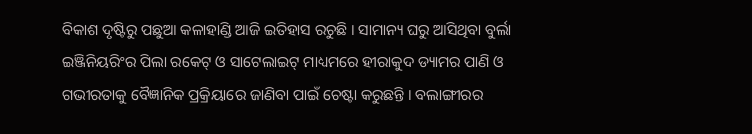ବିକାଶ ଦୃଷ୍ଟିରୁ ପଛୁଆ କଳାହାଣ୍ଡି ଆଜି ଇତିହାସ ରଚୁଛି । ସାମାନ୍ୟ ଘରୁ ଆସିଥିବା ବୁର୍ଲା ଇଞ୍ଜିନିୟରିଂର ପିଲା ରକେଟ୍ ଓ ସାଟେଲାଇଟ୍ ମାଧ୍ୟମରେ ହୀରାକୁଦ ଡ୍ୟାମର ପାଣି ଓ ଗଭୀରତାକୁ ବୈଜ୍ଞାନିକ ପ୍ରକ୍ରିୟାରେ ଜାଣିବା ପାଇଁ ଚେଷ୍ଟା କରୁଛନ୍ତି । ବଲାଙ୍ଗୀରର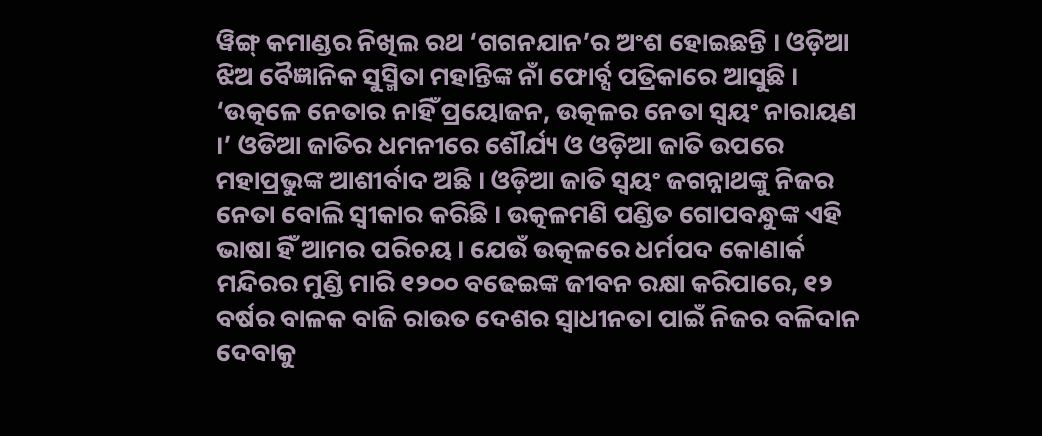ୱିଙ୍ଗ୍ କମାଣ୍ଡର ନିଖିଲ ରଥ ‘ଗଗନଯାନ’ର ଅଂଶ ହୋଇଛନ୍ତି । ଓଡ଼ିଆ ଝିଅ ବୈଜ୍ଞାନିକ ସୁସ୍ମିତା ମହାନ୍ତିଙ୍କ ନାଁ ଫୋର୍ବ୍ସ ପତ୍ରିକାରେ ଆସୁଛି ।
‘ଉତ୍କଳେ ନେତାର ନାହିଁ ପ୍ରୟୋଜନ, ଉତ୍କଳର ନେତା ସ୍ୱୟଂ ନାରାୟଣ ।’ ଓଡିଆ ଜାତିର ଧମନୀରେ ଶୌର୍ଯ୍ୟ ଓ ଓଡ଼ିଆ ଜାତି ଉପରେ ମହାପ୍ରଭୁଙ୍କ ଆଶୀର୍ବାଦ ଅଛି । ଓଡ଼ିଆ ଜାତି ସ୍ୱୟଂ ଜଗନ୍ନାଥଙ୍କୁ ନିଜର ନେତା ବୋଲି ସ୍ୱୀକାର କରିଛି । ଉତ୍କଳମଣି ପଣ୍ଡିତ ଗୋପବନ୍ଧୁଙ୍କ ଏହି ଭାଷା ହିଁ ଆମର ପରିଚୟ । ଯେଉଁ ଉତ୍କଳରେ ଧର୍ମପଦ କୋଣାର୍କ ମନ୍ଦିରର ମୁଣ୍ଡି ମାରି ୧୨୦୦ ବଢେଇଙ୍କ ଜୀବନ ରକ୍ଷା କରିପାରେ, ୧୨ ବର୍ଷର ବାଳକ ବାଜି ରାଉତ ଦେଶର ସ୍ୱାଧୀନତା ପାଇଁ ନିଜର ବଳିଦାନ ଦେବାକୁ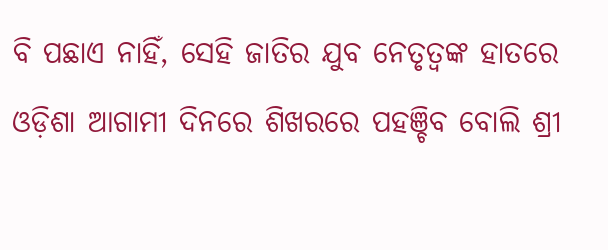ବି ପଛାଏ ନାହିଁ, ସେହି ଜାତିର ଯୁବ ନେତୃତ୍ୱଙ୍କ ହାତରେ ଓଡ଼ିଶା ଆଗାମୀ ଦିନରେ ଶିଖରରେ ପହଞ୍ଚିବ ବୋଲି ଶ୍ରୀ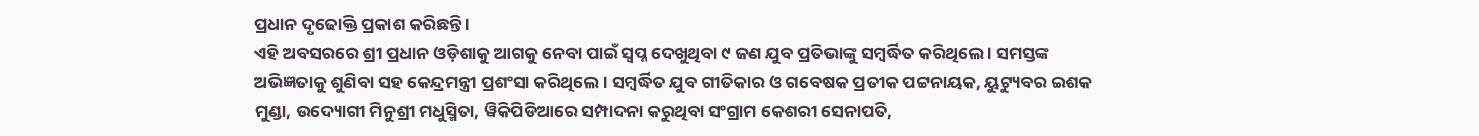ପ୍ରଧାନ ଦୃଢୋକ୍ତି ପ୍ରକାଶ କରିଛନ୍ତି ।
ଏହି ଅବସରରେ ଶ୍ରୀ ପ୍ରଧାନ ଓଡ଼ିଶାକୁ ଆଗକୁ ନେବା ପାଇଁ ସ୍ୱପ୍ନ ଦେଖୁଥିବା ୯ ଜଣ ଯୁବ ପ୍ରତିଭାଙ୍କୁ ସମ୍ବର୍ଦ୍ଧିତ କରିଥିଲେ । ସମସ୍ତଙ୍କ ଅଭିଜ୍ଞତାକୁ ଶୁଣିବା ସହ କେନ୍ଦ୍ରମନ୍ତ୍ରୀ ପ୍ରଶଂସା କରିଥିଲେ । ସମ୍ବର୍ଦ୍ଧିତ ଯୁବ ଗୀତିକାର ଓ ଗବେଷକ ପ୍ରତୀକ ପଟ୍ଟନାୟକ, ୟୁଟ୍ୟୁବର ଇଶକ ମୁଣ୍ଡା, ଉଦ୍ୟୋଗୀ ମିନୁଶ୍ରୀ ମଧୁସ୍ମିତା, ୱିକିପିଡିଆରେ ସମ୍ପାଦନା କରୁଥିବା ସଂଗ୍ରାମ କେଶରୀ ସେନାପତି,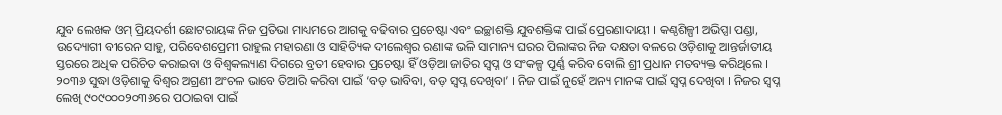ଯୁବ ଲେଖକ ଓମ୍ ପ୍ରିୟଦର୍ଶୀ ଛୋଟରାୟଙ୍କ ନିଜ ପ୍ରତିଭା ମାଧ୍ୟମରେ ଆଗକୁ ବଢିବାର ପ୍ରଚେଷ୍ଟା ଏବଂ ଇଚ୍ଛାଶକ୍ତି ଯୁବଶକ୍ତିଙ୍କ ପାଇଁ ପ୍ରେରଣାଦାୟୀ । କଣ୍ଠଶିଳ୍ପୀ ଅଭିପ୍ସା ପଣ୍ଡା, ଉଦ୍ୟୋଗୀ ବୀରେନ ସାହୁ, ପରିବେଶପ୍ରେମୀ ରାହୁଲ ମହାରଣା ଓ ସାହିତ୍ୟିକ ଦୀଲେଶ୍ୱର ରଣାଙ୍କ ଭଳି ସାମାନ୍ୟ ଘରର ପିଲାଙ୍କର ନିଜ ଦକ୍ଷତା ବଳରେ ଓଡ଼ିଶାକୁ ଆନ୍ତର୍ଜାତୀୟ ସ୍ତରରେ ଅଧିକ ପରିଚିତ କରାଇବା ଓ ବିଶ୍ୱକଲ୍ୟାଣ ଦିଗରେ ବ୍ରତୀ ହେବାର ପ୍ରଚେଷ୍ଟା ହିଁ ଓଡ଼ିଆ ଜାତିର ସ୍ୱପ୍ନ ଓ ସଂକଳ୍ପ ପୂର୍ଣ୍ଣ କରିବ ବୋଲି ଶ୍ରୀ ପ୍ରଧାନ ମତବ୍ୟକ୍ତ କରିଥିଲେ ।
୨୦୩୬ ସୁଦ୍ଧା ଓଡ଼ିଶାକୁ ବିଶ୍ୱର ଅଗ୍ରଣୀ ଅଂଚଳ ଭାବେ ତିଆରି କରିବା ପାଇଁ ‘ବଡ଼ ଭାବିବା, ବଡ଼ ସ୍ୱପ୍ନ ଦେଖିବା’ । ନିଜ ପାଇଁ ନୁହେଁ ଅନ୍ୟ ମାନଙ୍କ ପାଇଁ ସ୍ୱପ୍ନ ଦେଖିବା । ନିଜର ସ୍ୱପ୍ନ ଲେଖି ୯୦୯୦୦୦୨୦୩୬ରେ ପଠାଇବା ପାଇଁ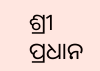ଶ୍ରୀ ପ୍ରଧାନ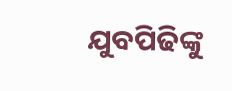ଯୁବପିଢିଙ୍କୁ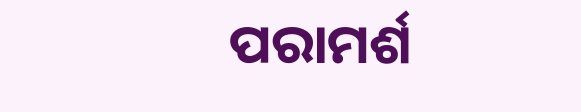ପରାମର୍ଶ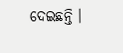ଦେଇଛନ୍ତି ।